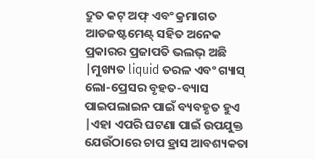ଦ୍ରୁତ କଟ୍ ଅଫ୍ ଏବଂ କ୍ରମାଗତ ଆଡଜଷ୍ଟମେଣ୍ଟ୍ ସହିତ ଅନେକ ପ୍ରକାରର ପ୍ରଜାପତି ଭଲଭ୍ ଅଛି |ମୁଖ୍ୟତ liquid ତରଳ ଏବଂ ଗ୍ୟାସ୍ ଲୋ-ପ୍ରେସର ବୃହତ-ବ୍ୟାସ ପାଇପଲାଇନ ପାଇଁ ବ୍ୟବହୃତ ହୁଏ |ଏହା ଏପରି ଘଟଣା ପାଇଁ ଉପଯୁକ୍ତ ଯେଉଁଠାରେ ଚାପ ହ୍ରାସ ଆବଶ୍ୟକତା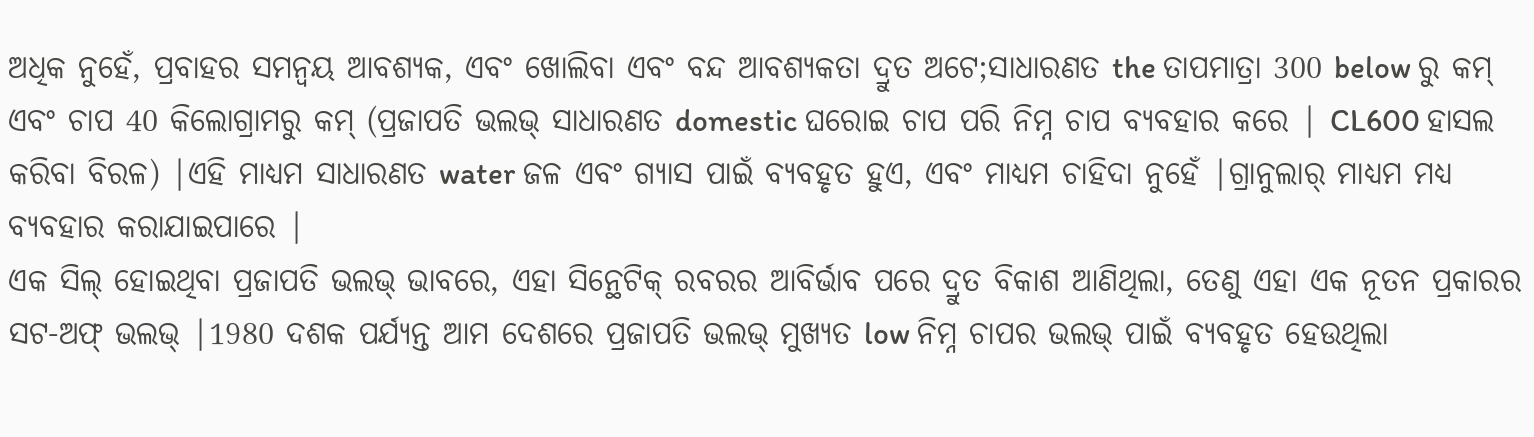ଅଧିକ ନୁହେଁ, ପ୍ରବାହର ସମନ୍ୱୟ ଆବଶ୍ୟକ, ଏବଂ ଖୋଲିବା ଏବଂ ବନ୍ଦ ଆବଶ୍ୟକତା ଦ୍ରୁତ ଅଟେ;ସାଧାରଣତ the ତାପମାତ୍ରା 300 below ରୁ କମ୍ ଏବଂ ଚାପ 40 କିଲୋଗ୍ରାମରୁ କମ୍ (ପ୍ରଜାପତି ଭଲଭ୍ ସାଧାରଣତ domestic ଘରୋଇ ଚାପ ପରି ନିମ୍ନ ଚାପ ବ୍ୟବହାର କରେ | CL600 ହାସଲ କରିବା ବିରଳ) |ଏହି ମାଧ୍ୟମ ସାଧାରଣତ water ଜଳ ଏବଂ ଗ୍ୟାସ ପାଇଁ ବ୍ୟବହୃତ ହୁଏ, ଏବଂ ମାଧ୍ୟମ ଚାହିଦା ନୁହେଁ |ଗ୍ରାନୁଲାର୍ ମାଧ୍ୟମ ମଧ୍ୟ ବ୍ୟବହାର କରାଯାଇପାରେ |
ଏକ ସିଲ୍ ହୋଇଥିବା ପ୍ରଜାପତି ଭଲଭ୍ ଭାବରେ, ଏହା ସିନ୍ଥେଟିକ୍ ରବରର ଆବିର୍ଭାବ ପରେ ଦ୍ରୁତ ବିକାଶ ଆଣିଥିଲା, ତେଣୁ ଏହା ଏକ ନୂତନ ପ୍ରକାରର ସଟ-ଅଫ୍ ଭଲଭ୍ |1980 ଦଶକ ପର୍ଯ୍ୟନ୍ତ ଆମ ଦେଶରେ ପ୍ରଜାପତି ଭଲଭ୍ ମୁଖ୍ୟତ low ନିମ୍ନ ଚାପର ଭଲଭ୍ ପାଇଁ ବ୍ୟବହୃତ ହେଉଥିଲା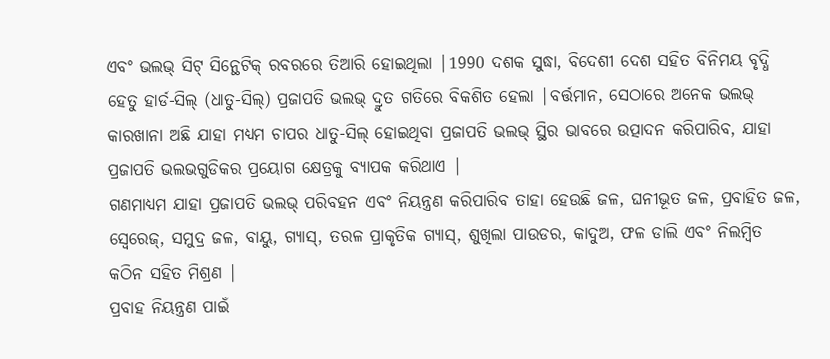ଏବଂ ଭଲଭ୍ ସିଟ୍ ସିନ୍ଥେଟିକ୍ ରବରରେ ତିଆରି ହୋଇଥିଲା |1990 ଦଶକ ସୁଦ୍ଧା, ବିଦେଶୀ ଦେଶ ସହିତ ବିନିମୟ ବୃଦ୍ଧି ହେତୁ ହାର୍ଡ-ସିଲ୍ (ଧାତୁ-ସିଲ୍) ପ୍ରଜାପତି ଭଲଭ୍ ଦ୍ରୁତ ଗତିରେ ବିକଶିତ ହେଲା |ବର୍ତ୍ତମାନ, ସେଠାରେ ଅନେକ ଭଲଭ୍ କାରଖାନା ଅଛି ଯାହା ମଧ୍ୟମ ଚାପର ଧାତୁ-ସିଲ୍ ହୋଇଥିବା ପ୍ରଜାପତି ଭଲଭ୍ ସ୍ଥିର ଭାବରେ ଉତ୍ପାଦନ କରିପାରିବ, ଯାହା ପ୍ରଜାପତି ଭଲଭଗୁଡିକର ପ୍ରୟୋଗ କ୍ଷେତ୍ରକୁ ବ୍ୟାପକ କରିଥାଏ |
ଗଣମାଧ୍ୟମ ଯାହା ପ୍ରଜାପତି ଭଲଭ୍ ପରିବହନ ଏବଂ ନିୟନ୍ତ୍ରଣ କରିପାରିବ ତାହା ହେଉଛି ଜଳ, ଘନୀଭୂତ ଜଳ, ପ୍ରବାହିତ ଜଳ, ସ୍ୱେରେଜ୍, ସମୁଦ୍ର ଜଳ, ବାୟୁ, ଗ୍ୟାସ୍, ତରଳ ପ୍ରାକୃତିକ ଗ୍ୟାସ୍, ଶୁଖିଲା ପାଉଡର, କାଦୁଅ, ଫଳ ଡାଲି ଏବଂ ନିଲମ୍ବିତ କଠିନ ସହିତ ମିଶ୍ରଣ |
ପ୍ରବାହ ନିୟନ୍ତ୍ରଣ ପାଇଁ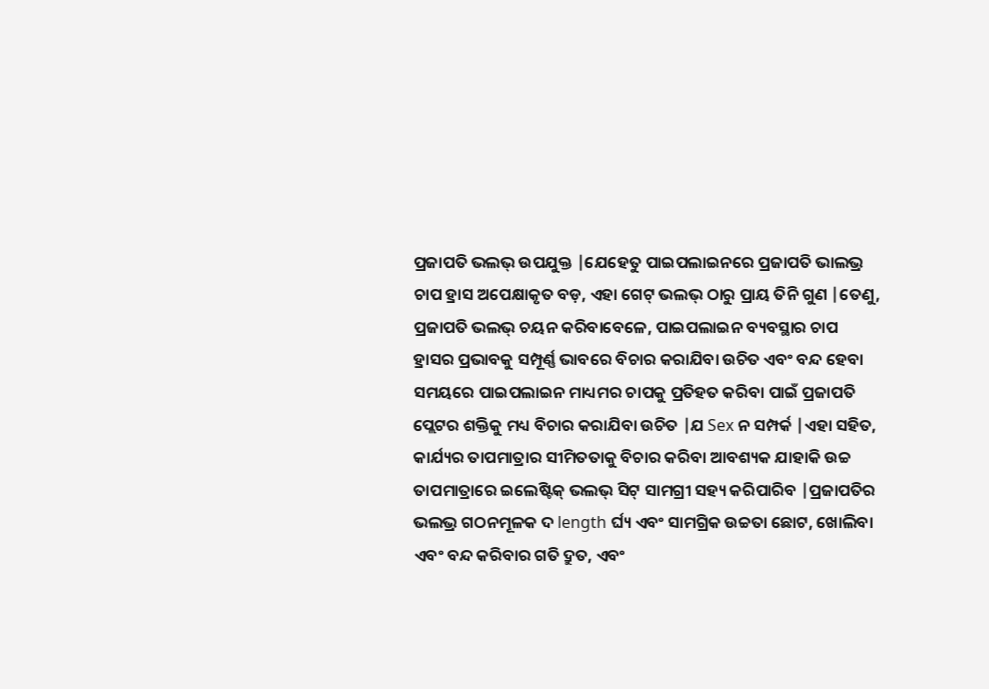ପ୍ରଜାପତି ଭଲଭ୍ ଉପଯୁକ୍ତ |ଯେହେତୁ ପାଇପଲାଇନରେ ପ୍ରଜାପତି ଭାଲଭ୍ର ଚାପ ହ୍ରାସ ଅପେକ୍ଷାକୃତ ବଡ଼, ଏହା ଗେଟ୍ ଭଲଭ୍ ଠାରୁ ପ୍ରାୟ ତିନି ଗୁଣ |ତେଣୁ, ପ୍ରଜାପତି ଭଲଭ୍ ଚୟନ କରିବାବେଳେ, ପାଇପଲାଇନ ବ୍ୟବସ୍ଥାର ଚାପ ହ୍ରାସର ପ୍ରଭାବକୁ ସମ୍ପୂର୍ଣ୍ଣ ଭାବରେ ବିଚାର କରାଯିବା ଉଚିତ ଏବଂ ବନ୍ଦ ହେବା ସମୟରେ ପାଇପଲାଇନ ମାଧ୍ୟମର ଚାପକୁ ପ୍ରତିହତ କରିବା ପାଇଁ ପ୍ରଜାପତି ପ୍ଲେଟର ଶକ୍ତିକୁ ମଧ୍ୟ ବିଚାର କରାଯିବା ଉଚିତ |ଯ Sex ନ ସମ୍ପର୍କ |ଏହା ସହିତ, କାର୍ଯ୍ୟର ତାପମାତ୍ରାର ସୀମିତତାକୁ ବିଚାର କରିବା ଆବଶ୍ୟକ ଯାହାକି ଉଚ୍ଚ ତାପମାତ୍ରାରେ ଇଲେଷ୍ଟିକ୍ ଭଲଭ୍ ସିଟ୍ ସାମଗ୍ରୀ ସହ୍ୟ କରିପାରିବ |ପ୍ରଜାପତିର ଭଲଭ୍ର ଗଠନମୂଳକ ଦ length ର୍ଘ୍ୟ ଏବଂ ସାମଗ୍ରିକ ଉଚ୍ଚତା ଛୋଟ, ଖୋଲିବା ଏବଂ ବନ୍ଦ କରିବାର ଗତି ଦ୍ରୁତ, ଏବଂ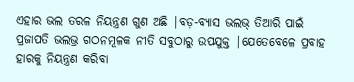ଏହାର ଭଲ ତରଳ ନିୟନ୍ତ୍ରଣ ଗୁଣ ଅଛି |ବଡ଼-ବ୍ୟାସ ଭଲଭ୍ ତିଆରି ପାଇଁ ପ୍ରଜାପତି ଭଲଭ୍ର ଗଠନମୂଳକ ନୀତି ସବୁଠାରୁ ଉପଯୁକ୍ତ |ଯେତେବେଳେ ପ୍ରବାହ ହାରକୁ ନିୟନ୍ତ୍ରଣ କରିବା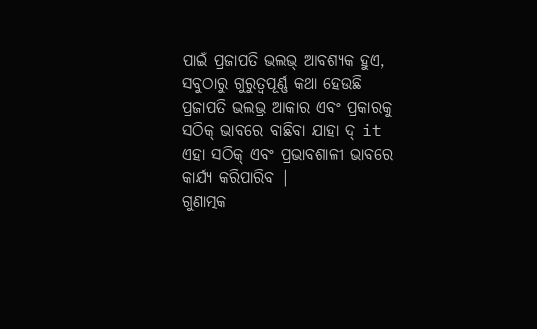ପାଇଁ ପ୍ରଜାପତି ଭଲଭ୍ ଆବଶ୍ୟକ ହୁଏ, ସବୁଠାରୁ ଗୁରୁତ୍ୱପୂର୍ଣ୍ଣ କଥା ହେଉଛି ପ୍ରଜାପତି ଭଲଭ୍ର ଆକାର ଏବଂ ପ୍ରକାରକୁ ସଠିକ୍ ଭାବରେ ବାଛିବା ଯାହା ଦ୍ it ଏହା ସଠିକ୍ ଏବଂ ପ୍ରଭାବଶାଳୀ ଭାବରେ କାର୍ଯ୍ୟ କରିପାରିବ |
ଗୁଣାତ୍ମକ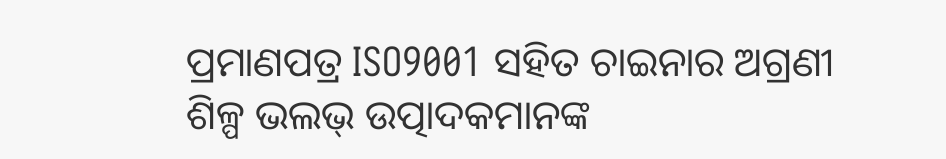ପ୍ରମାଣପତ୍ର ISO9001 ସହିତ ଚାଇନାର ଅଗ୍ରଣୀ ଶିଳ୍ପ ଭଲଭ୍ ଉତ୍ପାଦକମାନଙ୍କ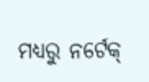ମଧ୍ୟରୁ ନର୍ଟେକ୍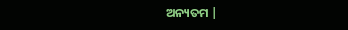ଅନ୍ୟତମ |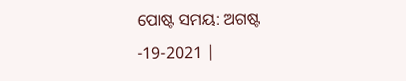ପୋଷ୍ଟ ସମୟ: ଅଗଷ୍ଟ -19-2021 |